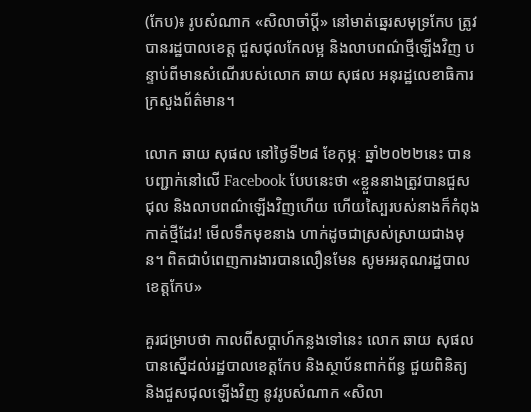(កែប)៖ រូបសំណាក «សិលាចាំប្ដី» នៅមាត់ឆ្នេរសមុទ្រកែប ត្រូវបានរដ្ឋបាលខេត្ត ជួសជុលកែលម្អ និងលាបពណ៌ថ្មីឡើងវិញ បន្ទាប់ពីមានសំណើរបស់លោក ឆាយ សុផល អនុរដ្ឋលេខាធិការក្រសួងព័ត៌មាន។

លោក ឆាយ សុផល នៅថ្ងៃទី២៨ ខែកុម្ភៈ ឆ្នាំ២០២២នេះ បានបញ្ជាក់នៅលើ Facebook បែបនេះថា «ខ្លួននាងត្រូវបានជួសជុល និងលាបពណ៌ឡើងវិញហើយ ហើយស្បៃរបស់នាងក៏កំពុងកាត់ថ្មីដែរ! មើលទឹកមុខនាង ហាក់ដូចជាស្រស់ស្រាយជាងមុន។ ពិតជាបំពេញការងារបានលឿនមែន សូមអរគុណរដ្ឋបាលខេត្តកែប»

គួរជម្រាបថា កាលពីសប្ដាហ៍កន្លងទៅនេះ លោក ឆាយ សុផល បានស្នើដល់រដ្ឋបាលខេត្តកែប និងស្ថាប័នពាក់ព័ន្ធ ជួយពិនិត្យ និងជួសជុលឡើងវិញ នូវរូបសំណាក «សិលា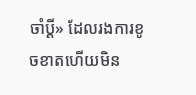ចាំប្ដី» ដែលរងការខូចខាតហើយមិន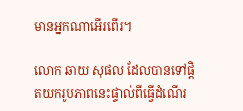មានអ្នកណាអើរពើរ។

លោក ឆាយ សុផល ដែលបានទៅផ្ដិតយករូបភាពនេះផ្ទាល់ពីធ្វើដំណើរ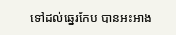ទៅដល់ឆ្នេរកែប បានអះអាង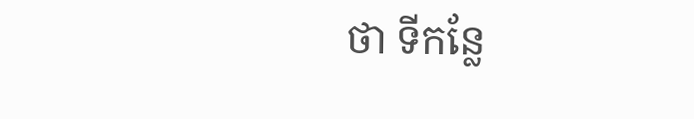ថា ទីកន្លែ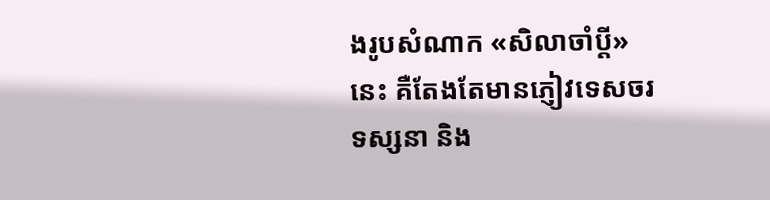ងរូបសំណាក «សិលាចាំប្ដី» នេះ គឺតែងតែមានភ្ញៀវទេសចរទស្សនា និង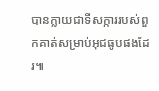បានក្លាយជាទីសក្ការរបស់ពួកគាត់សម្រាប់អុជធូបផងដែរ៕